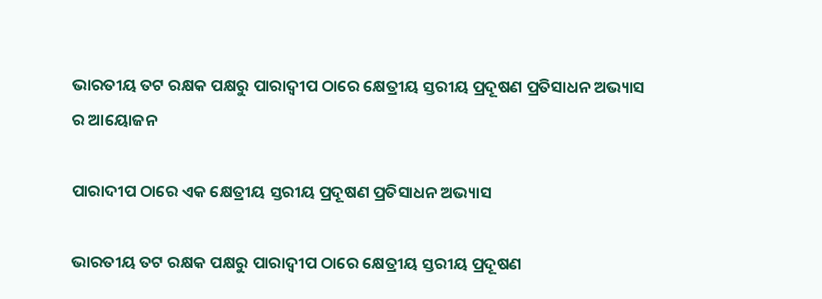ଭାରତୀୟ ତଟ ରକ୍ଷକ ପକ୍ଷରୁ ପାରାଦ୍ଵୀପ ଠାରେ କ୍ଷେତ୍ରୀୟ ସ୍ତରୀୟ ପ୍ରଦୂଷଣ ପ୍ରତିସାଧନ ଅଭ୍ୟାସ ର ଆୟୋଜନ

ପାରାଦୀପ ଠାରେ ଏକ କ୍ଷେତ୍ରୀୟ ସ୍ତରୀୟ ପ୍ରଦୂଷଣ ପ୍ରତିସାଧନ ଅଭ୍ୟାସ

ଭାରତୀୟ ତଟ ରକ୍ଷକ ପକ୍ଷରୁ ପାରାଦ୍ଵୀପ ଠାରେ କ୍ଷେତ୍ରୀୟ ସ୍ତରୀୟ ପ୍ରଦୂଷଣ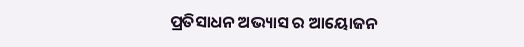ପ୍ରତିସାଧନ ଅଭ୍ୟାସ ର ଆୟୋଜନ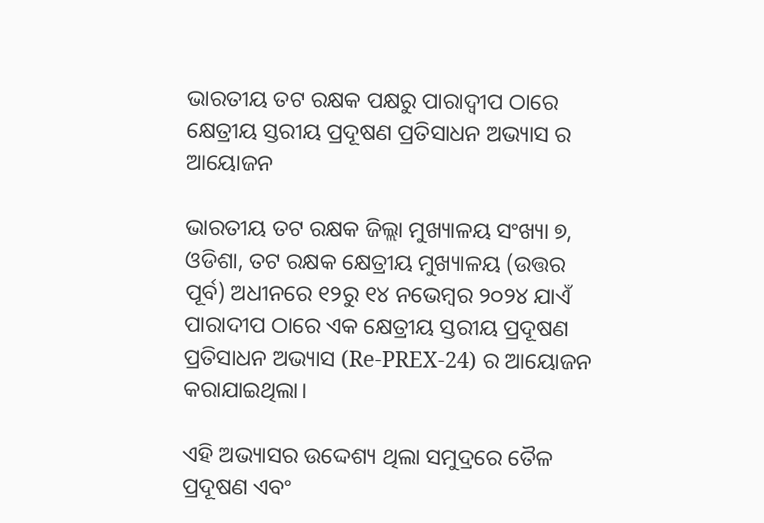ଭାରତୀୟ ତଟ ରକ୍ଷକ ପକ୍ଷରୁ ପାରାଦ୍ଵୀପ ଠାରେ କ୍ଷେତ୍ରୀୟ ସ୍ତରୀୟ ପ୍ରଦୂଷଣ ପ୍ରତିସାଧନ ଅଭ୍ୟାସ ର ଆୟୋଜନ

ଭାରତୀୟ ତଟ ରକ୍ଷକ ଜିଲ୍ଲା ମୁଖ୍ୟାଳୟ ସଂଖ୍ୟା ୭, ଓଡିଶା, ତଟ ରକ୍ଷକ କ୍ଷେତ୍ରୀୟ ମୁଖ୍ୟାଳୟ (ଉତ୍ତର ପୂର୍ବ) ଅଧୀନରେ ୧୨ରୁ ୧୪ ନଭେମ୍ବର ୨୦୨୪ ଯାଏଁ ପାରାଦୀପ ଠାରେ ଏକ କ୍ଷେତ୍ରୀୟ ସ୍ତରୀୟ ପ୍ରଦୂଷଣ ପ୍ରତିସାଧନ ଅଭ୍ୟାସ (Re-PREX-24) ର ଆୟୋଜନ କରାଯାଇଥିଲା।

ଏହି ଅଭ୍ୟାସର ଉଦ୍ଦେଶ୍ୟ ଥିଲା ସମୁଦ୍ରରେ ତୈଳ  ପ୍ରଦୂଷଣ ଏବଂ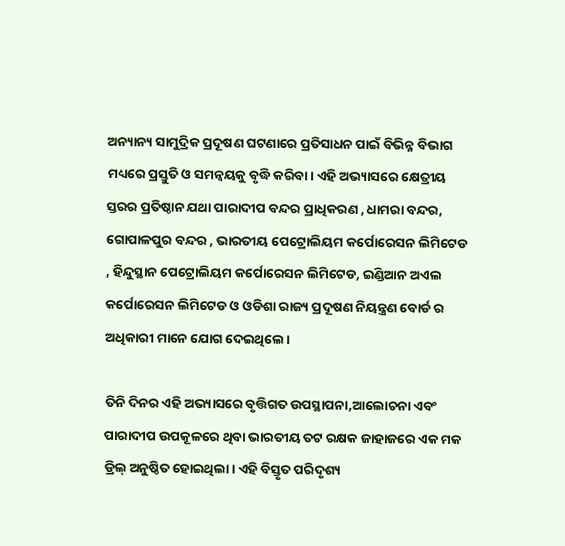ଅନ୍ୟାନ୍ୟ ସାମୁଦ୍ରିକ ପ୍ରଦୂଷଣ ଘଟଣାରେ ପ୍ରତିସାଧନ ପାଇଁ ବିଭିନ୍ନ ବିଭାଗ ମଧ୍ୟରେ ପ୍ରସ୍ତୁତି ଓ ସମନ୍ୱୟକୁ ବୃଦ୍ଧି କରିବା। ଏହି ଅଭ୍ୟାସରେ କ୍ଷେତ୍ରୀୟ ସ୍ତରର ପ୍ରତିଷ୍ଠାନ ଯଥା ପାରାଦୀପ ବନ୍ଦର ପ୍ରାଧିକରଣ , ଧାମରା ବନ୍ଦର, ଗୋପାଳପୁର ବନ୍ଦର , ଭାରତୀୟ ପେଟ୍ରୋଲିୟମ କର୍ପୋରେସନ ଲିମିଟେଡ , ହିନ୍ଦୁସ୍ଥାନ ପେଟ୍ରୋଲିୟମ କର୍ପୋରେସନ ଲିମିଟେଡ, ଇଣ୍ଡିଆନ ଅଏଲ କର୍ପୋରେସନ ଲିମିଟେଡ ଓ ଓଡିଶା ରାଜ୍ୟ ପ୍ରଦୂଷଣ ନିୟନ୍ତ୍ରଣ ବୋର୍ଡ ର ଅଧିକାରୀ ମାନେ ଯୋଗ ଦେଇଥିଲେ।

ତିନି ଦିନର ଏହି ଅଭ୍ୟାସରେ ବୃତ୍ତିଗତ ଉପସ୍ଥାପନା,ଆଲୋଚନା ଏବଂ  ପାରାଦୀପ ଉପକୂଳରେ ଥିବା ଭାରତୀୟ ତଟ ରକ୍ଷକ ଜାହାଜରେ ଏକ ମକ ଡ୍ରିଲ୍ ଅନୁଷ୍ଠିତ ହୋଇଥିଲା। ଏହି ବିସ୍ତୃତ ପରିଦୃଶ୍ୟ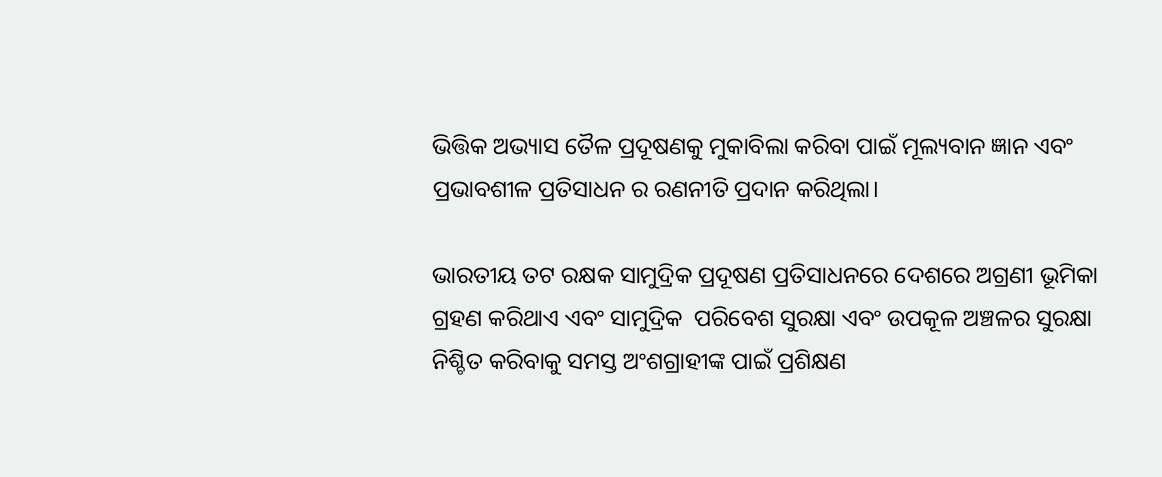ଭିତ୍ତିକ ଅଭ୍ୟାସ ତୈଳ ପ୍ରଦୂଷଣକୁ ମୁକାବିଲା କରିବା ପାଇଁ ମୂଲ୍ୟବାନ ଜ୍ଞାନ ଏବଂ ପ୍ରଭାବଶୀଳ ପ୍ରତିସାଧନ ର ରଣନୀତି ପ୍ରଦାନ କରିଥିଲା।

ଭାରତୀୟ ତଟ ରକ୍ଷକ ସାମୁଦ୍ରିକ ପ୍ରଦୂଷଣ ପ୍ରତିସାଧନରେ ଦେଶରେ ଅଗ୍ରଣୀ ଭୂମିକା ଗ୍ରହଣ କରିଥାଏ ଏବଂ ସାମୁଦ୍ରିକ  ପରିବେଶ ସୁରକ୍ଷା ଏବଂ ଉପକୂଳ ଅଞ୍ଚଳର ସୁରକ୍ଷା ନିଶ୍ଚିତ କରିବାକୁ ସମସ୍ତ ଅଂଶଗ୍ରାହୀଙ୍କ ପାଇଁ ପ୍ରଶିକ୍ଷଣ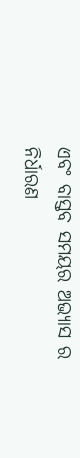ଏବଂ ବାସ୍ତବ ସମୟର ଅଭ୍ୟାସ ର ନିର୍ଧାରଣ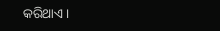କରିଥାଏ।